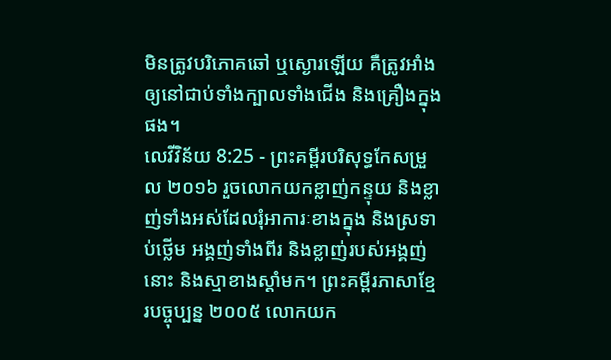មិនត្រូវបរិភោគឆៅ ឬស្ងោរឡើយ គឺត្រូវអាំងឲ្យនៅជាប់ទាំងក្បាលទាំងជើង និងគ្រឿងក្នុងផង។
លេវីវិន័យ 8:25 - ព្រះគម្ពីរបរិសុទ្ធកែសម្រួល ២០១៦ រួចលោកយកខ្លាញ់កន្ទុយ និងខ្លាញ់ទាំងអស់ដែលរុំអាការៈខាងក្នុង និងស្រទាប់ថ្លើម អង្គញ់ទាំងពីរ និងខ្លាញ់របស់អង្គញ់នោះ និងស្មាខាងស្តាំមក។ ព្រះគម្ពីរភាសាខ្មែរបច្ចុប្បន្ន ២០០៥ លោកយក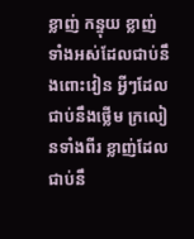ខ្លាញ់ កន្ទុយ ខ្លាញ់ទាំងអស់ដែលជាប់នឹងពោះវៀន អ្វីៗដែលជាប់នឹងថ្លើម ក្រលៀនទាំងពីរ ខ្លាញ់ដែលជាប់នឹ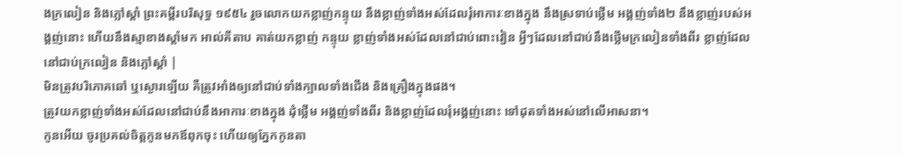ងក្រលៀន និងភ្លៅស្ដាំ ព្រះគម្ពីរបរិសុទ្ធ ១៩៥៤ រួចលោកយកខ្លាញ់កន្ទុយ នឹងខ្លាញ់ទាំងអស់ដែលរុំអាការៈខាងក្នុង នឹងស្រទាប់ថ្លើម អង្គញ់ទាំង២ នឹងខ្លាញ់របស់អង្គញ់នោះ ហើយនឹងស្មាខាងស្តាំមក អាល់គីតាប គាត់យកខ្លាញ់ កន្ទុយ ខ្លាញ់ទាំងអស់ដែលនៅជាប់ពោះវៀន អ្វីៗដែលនៅជាប់នឹងថ្លើមក្រលៀនទាំងពីរ ខ្លាញ់ដែលនៅជាប់ក្រលៀន និងភ្លៅស្តាំ |
មិនត្រូវបរិភោគឆៅ ឬស្ងោរឡើយ គឺត្រូវអាំងឲ្យនៅជាប់ទាំងក្បាលទាំងជើង និងគ្រឿងក្នុងផង។
ត្រូវយកខ្លាញ់ទាំងអស់ដែលនៅជាប់នឹងអាការៈខាងក្នុង ដុំថ្លើម អង្គញ់ទាំងពីរ និងខ្លាញ់ដែលរុំអង្គញ់នោះ ទៅដុតទាំងអស់នៅលើអាសនា។
កូនអើយ ចូរប្រគល់ចិត្តកូនមកឪពុកចុះ ហើយឲ្យភ្នែកកូនតា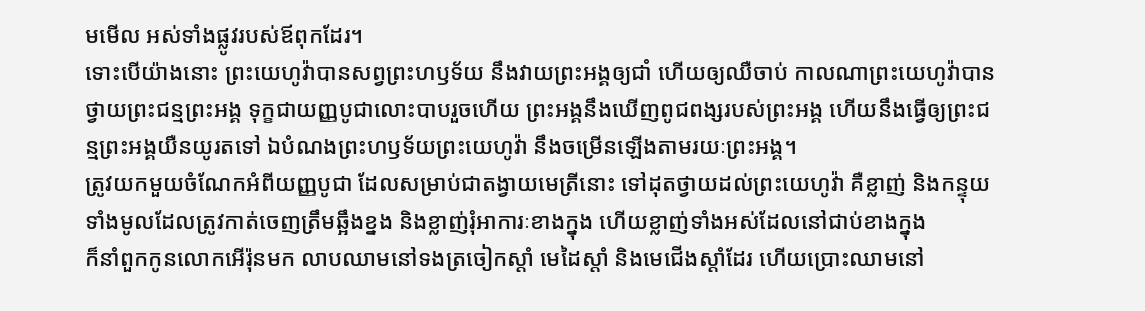មមើល អស់ទាំងផ្លូវរបស់ឪពុកដែរ។
ទោះបើយ៉ាងនោះ ព្រះយេហូវ៉ាបានសព្វព្រះហឫទ័យ នឹងវាយព្រះអង្គឲ្យជាំ ហើយឲ្យឈឺចាប់ កាលណាព្រះយេហូវ៉ាបានថ្វាយព្រះជន្មព្រះអង្គ ទុក្ខជាយញ្ញបូជាលោះបាបរួចហើយ ព្រះអង្គនឹងឃើញពូជពង្សរបស់ព្រះអង្គ ហើយនឹងធ្វើឲ្យព្រះជន្មព្រះអង្គយឺនយូរតទៅ ឯបំណងព្រះហឫទ័យព្រះយេហូវ៉ា នឹងចម្រើនឡើងតាមរយៈព្រះអង្គ។
ត្រូវយកមួយចំណែកអំពីយញ្ញបូជា ដែលសម្រាប់ជាតង្វាយមេត្រីនោះ ទៅដុតថ្វាយដល់ព្រះយេហូវ៉ា គឺខ្លាញ់ និងកន្ទុយទាំងមូលដែលត្រូវកាត់ចេញត្រឹមឆ្អឹងខ្នង និងខ្លាញ់រុំអាការៈខាងក្នុង ហើយខ្លាញ់ទាំងអស់ដែលនៅជាប់ខាងក្នុង
ក៏នាំពួកកូនលោកអើរ៉ុនមក លាបឈាមនៅទងត្រចៀកស្តាំ មេដៃស្តាំ និងមេជើងស្តាំដែរ ហើយប្រោះឈាមនៅ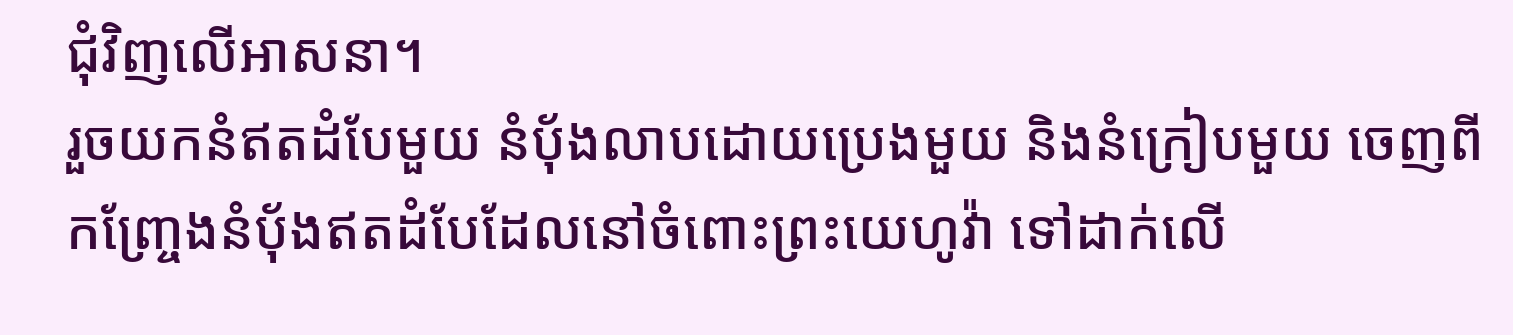ជុំវិញលើអាសនា។
រួចយកនំឥតដំបែមួយ នំបុ័ងលាបដោយប្រេងមួយ និងនំក្រៀបមួយ ចេញពីកញ្ច្រែងនំបុ័ងឥតដំបែដែលនៅចំពោះព្រះយេហូវ៉ា ទៅដាក់លើ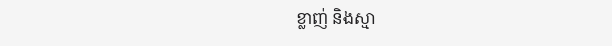ខ្លាញ់ និងស្មា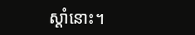ស្តាំនោះ។